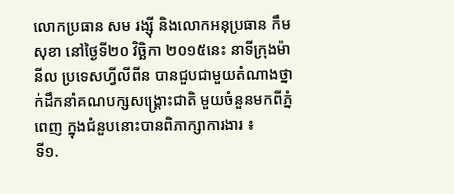លោកប្រធាន សម រង្ស៊ី និងលោកអនុប្រធាន កឹម សុខា នៅថ្ងៃទី២០ វិច្ឆិកា ២០១៥នេះ នាទីក្រុងម៉ានីល ប្រទេសហ្វីលីពីន បានជួបជាមួយតំណាងថ្នាក់ដឹកនាំគណបក្សសង្គ្រោះជាតិ មួយចំនួនមកពីភ្នំពេញ ក្នុងជំនួបនោះបានពិភាក្សាការងារ ៖
ទី១.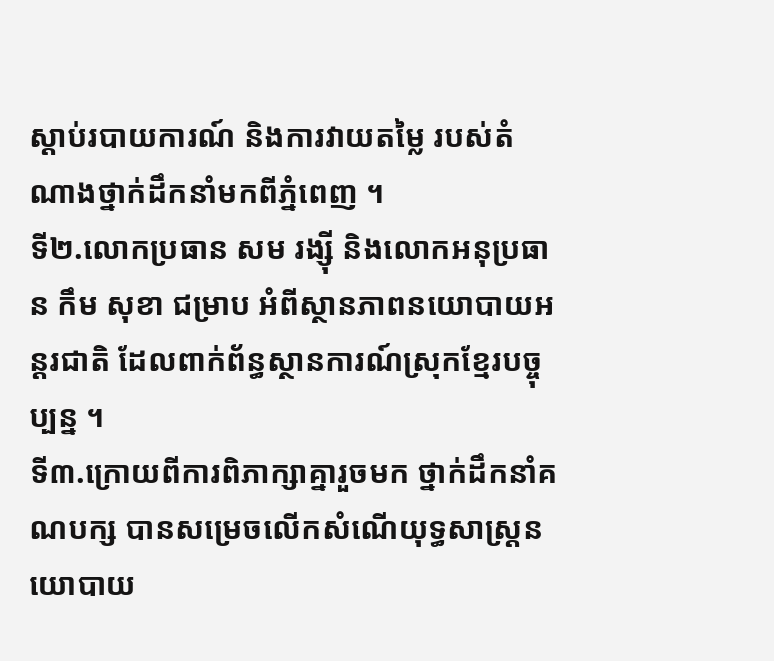ស្ដាប់របាយការណ៍ និងការវាយតម្លៃ របស់តំណាងថ្នាក់ដឹកនាំមកពីភ្នំពេញ ។
ទី២.លោកប្រធាន សម រង្ស៊ី និងលោកអនុប្រធាន កឹម សុខា ជម្រាប អំពីស្ថានភាពនយោបាយអន្ដរជាតិ ដែលពាក់ព័ន្ធស្ថានការណ៍ស្រុកខ្មែរបច្ចុប្បន្ន ។
ទី៣.ក្រោយពីការពិភាក្សាគ្នារួចមក ថ្នាក់ដឹកនាំគណបក្ស បានសម្រេចលើកសំណើយុទ្ធសាស្រ្ដនយោបាយ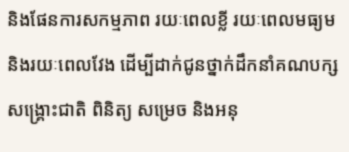និងផែនការសកម្មភាព រយៈពេលខ្លី រយៈពេលមធ្យម និងរយៈពេលវែង ដើម្បីដាក់ជូនថ្នាក់ដឹកនាំគណបក្សសង្គ្រោះជាតិ ពិនិត្យ សម្រេច និងអនុ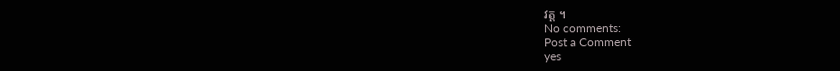វត្ត ។
No comments:
Post a Comment
yes